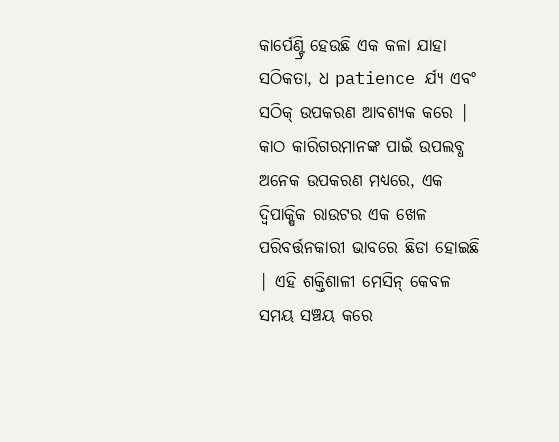କାର୍ପେଣ୍ଟ୍ରି ହେଉଛି ଏକ କଳା ଯାହା ସଠିକତା, ଧ patience ର୍ଯ୍ୟ ଏବଂ ସଠିକ୍ ଉପକରଣ ଆବଶ୍ୟକ କରେ | କାଠ କାରିଗରମାନଙ୍କ ପାଇଁ ଉପଲବ୍ଧ ଅନେକ ଉପକରଣ ମଧ୍ୟରେ, ଏକ ଦ୍ୱିପାକ୍ଷିକ ରାଉଟର ଏକ ଖେଳ ପରିବର୍ତ୍ତନକାରୀ ଭାବରେ ଛିଡା ହୋଇଛି | ଏହି ଶକ୍ତିଶାଳୀ ମେସିନ୍ କେବଳ ସମୟ ସଞ୍ଚୟ କରେ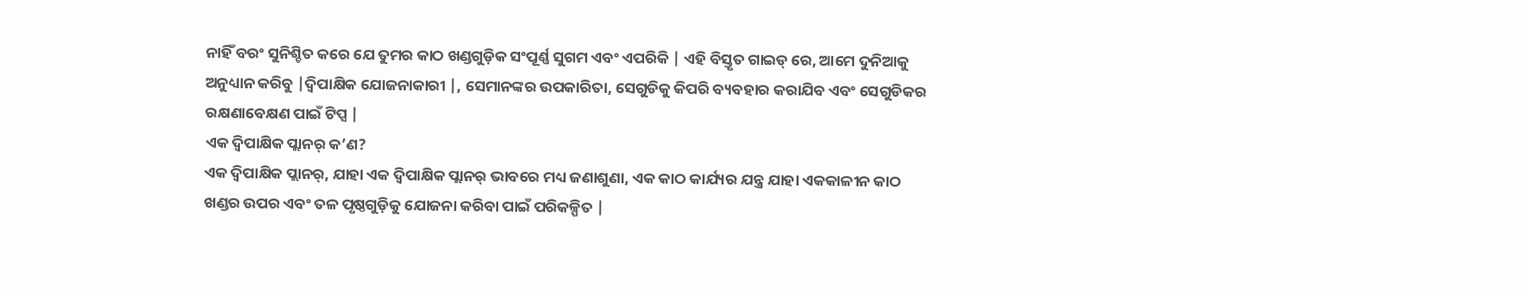ନାହିଁ ବରଂ ସୁନିଶ୍ଚିତ କରେ ଯେ ତୁମର କାଠ ଖଣ୍ଡଗୁଡ଼ିକ ସଂପୂର୍ଣ୍ଣ ସୁଗମ ଏବଂ ଏପରିକି | ଏହି ବିସ୍ତୃତ ଗାଇଡ୍ ରେ, ଆମେ ଦୁନିଆକୁ ଅନୁଧ୍ୟାନ କରିବୁ |ଦ୍ୱିପାକ୍ଷିକ ଯୋଜନାକାରୀ |, ସେମାନଙ୍କର ଉପକାରିତା, ସେଗୁଡିକୁ କିପରି ବ୍ୟବହାର କରାଯିବ ଏବଂ ସେଗୁଡିକର ରକ୍ଷଣାବେକ୍ଷଣ ପାଇଁ ଟିପ୍ସ |
ଏକ ଦ୍ୱିପାକ୍ଷିକ ପ୍ଲାନର୍ କ’ଣ?
ଏକ ଦ୍ୱିପାକ୍ଷିକ ପ୍ଲାନର୍, ଯାହା ଏକ ଦ୍ୱିପାକ୍ଷିକ ପ୍ଲାନର୍ ଭାବରେ ମଧ୍ୟ ଜଣାଶୁଣା, ଏକ କାଠ କାର୍ଯ୍ୟର ଯନ୍ତ୍ର ଯାହା ଏକକାଳୀନ କାଠ ଖଣ୍ଡର ଉପର ଏବଂ ତଳ ପୃଷ୍ଠଗୁଡ଼ିକୁ ଯୋଜନା କରିବା ପାଇଁ ପରିକଳ୍ପିତ |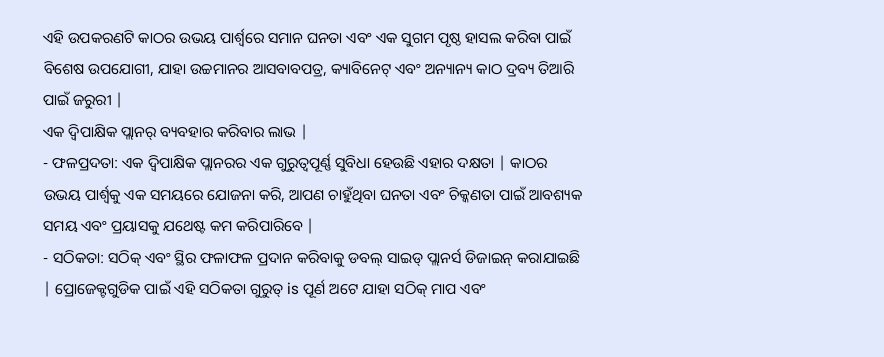ଏହି ଉପକରଣଟି କାଠର ଉଭୟ ପାର୍ଶ୍ୱରେ ସମାନ ଘନତା ଏବଂ ଏକ ସୁଗମ ପୃଷ୍ଠ ହାସଲ କରିବା ପାଇଁ ବିଶେଷ ଉପଯୋଗୀ, ଯାହା ଉଚ୍ଚମାନର ଆସବାବପତ୍ର, କ୍ୟାବିନେଟ୍ ଏବଂ ଅନ୍ୟାନ୍ୟ କାଠ ଦ୍ରବ୍ୟ ତିଆରି ପାଇଁ ଜରୁରୀ |
ଏକ ଦ୍ୱିପାକ୍ଷିକ ପ୍ଲାନର୍ ବ୍ୟବହାର କରିବାର ଲାଭ |
- ଫଳପ୍ରଦତା: ଏକ ଦ୍ୱିପାକ୍ଷିକ ପ୍ଲାନରର ଏକ ଗୁରୁତ୍ୱପୂର୍ଣ୍ଣ ସୁବିଧା ହେଉଛି ଏହାର ଦକ୍ଷତା | କାଠର ଉଭୟ ପାର୍ଶ୍ୱକୁ ଏକ ସମୟରେ ଯୋଜନା କରି, ଆପଣ ଚାହୁଁଥିବା ଘନତା ଏବଂ ଚିକ୍କଣତା ପାଇଁ ଆବଶ୍ୟକ ସମୟ ଏବଂ ପ୍ରୟାସକୁ ଯଥେଷ୍ଟ କମ କରିପାରିବେ |
- ସଠିକତା: ସଠିକ୍ ଏବଂ ସ୍ଥିର ଫଳାଫଳ ପ୍ରଦାନ କରିବାକୁ ଡବଲ୍ ସାଇଡ୍ ପ୍ଲାନର୍ସ ଡିଜାଇନ୍ କରାଯାଇଛି | ପ୍ରୋଜେକ୍ଟଗୁଡିକ ପାଇଁ ଏହି ସଠିକତା ଗୁରୁତ୍ is ପୂର୍ଣ ଅଟେ ଯାହା ସଠିକ୍ ମାପ ଏବଂ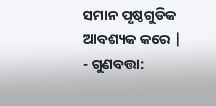ସମାନ ପୃଷ୍ଠଗୁଡିକ ଆବଶ୍ୟକ କରେ |
- ଗୁଣବତ୍ତା: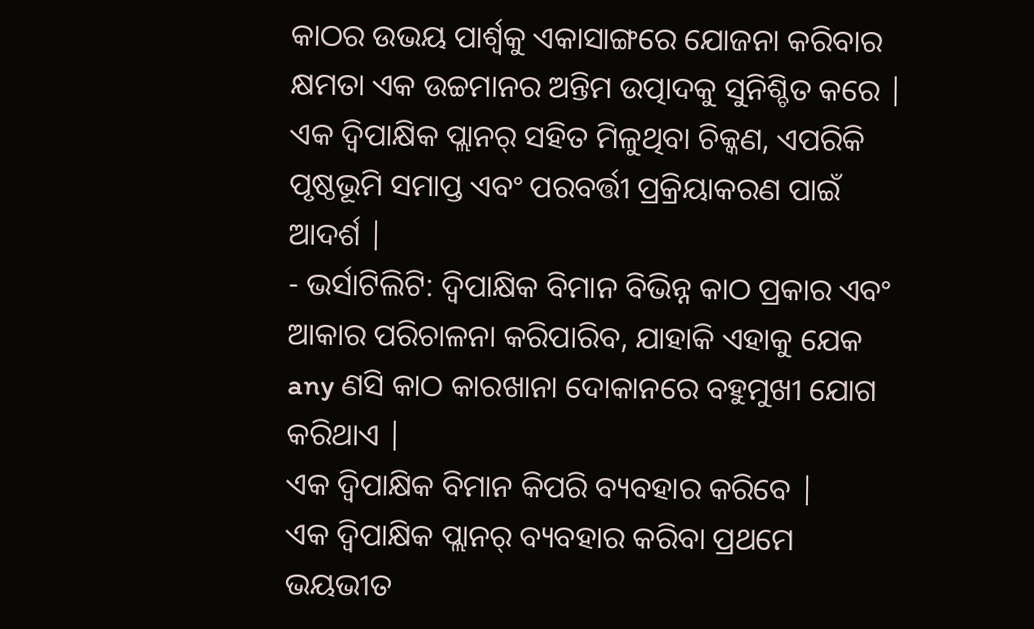କାଠର ଉଭୟ ପାର୍ଶ୍ୱକୁ ଏକାସାଙ୍ଗରେ ଯୋଜନା କରିବାର କ୍ଷମତା ଏକ ଉଚ୍ଚମାନର ଅନ୍ତିମ ଉତ୍ପାଦକୁ ସୁନିଶ୍ଚିତ କରେ | ଏକ ଦ୍ୱିପାକ୍ଷିକ ପ୍ଲାନର୍ ସହିତ ମିଳୁଥିବା ଚିକ୍କଣ, ଏପରିକି ପୃଷ୍ଠଭୂମି ସମାପ୍ତ ଏବଂ ପରବର୍ତ୍ତୀ ପ୍ରକ୍ରିୟାକରଣ ପାଇଁ ଆଦର୍ଶ |
- ଭର୍ସାଟିଲିଟି: ଦ୍ୱିପାକ୍ଷିକ ବିମାନ ବିଭିନ୍ନ କାଠ ପ୍ରକାର ଏବଂ ଆକାର ପରିଚାଳନା କରିପାରିବ, ଯାହାକି ଏହାକୁ ଯେକ any ଣସି କାଠ କାରଖାନା ଦୋକାନରେ ବହୁମୁଖୀ ଯୋଗ କରିଥାଏ |
ଏକ ଦ୍ୱିପାକ୍ଷିକ ବିମାନ କିପରି ବ୍ୟବହାର କରିବେ |
ଏକ ଦ୍ୱିପାକ୍ଷିକ ପ୍ଲାନର୍ ବ୍ୟବହାର କରିବା ପ୍ରଥମେ ଭୟଭୀତ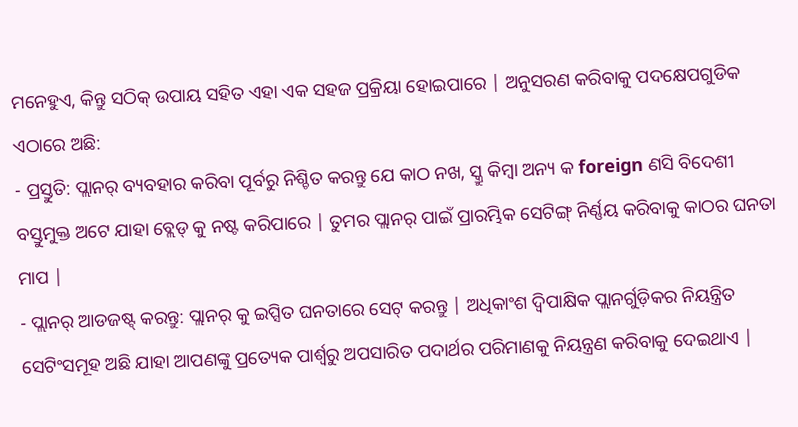ମନେହୁଏ, କିନ୍ତୁ ସଠିକ୍ ଉପାୟ ସହିତ ଏହା ଏକ ସହଜ ପ୍ରକ୍ରିୟା ହୋଇପାରେ | ଅନୁସରଣ କରିବାକୁ ପଦକ୍ଷେପଗୁଡିକ ଏଠାରେ ଅଛି:
- ପ୍ରସ୍ତୁତି: ପ୍ଲାନର୍ ବ୍ୟବହାର କରିବା ପୂର୍ବରୁ ନିଶ୍ଚିତ କରନ୍ତୁ ଯେ କାଠ ନଖ, ସ୍କ୍ରୁ କିମ୍ବା ଅନ୍ୟ କ foreign ଣସି ବିଦେଶୀ ବସ୍ତୁମୁକ୍ତ ଅଟେ ଯାହା ବ୍ଲେଡ୍ କୁ ନଷ୍ଟ କରିପାରେ | ତୁମର ପ୍ଲାନର୍ ପାଇଁ ପ୍ରାରମ୍ଭିକ ସେଟିଙ୍ଗ୍ ନିର୍ଣ୍ଣୟ କରିବାକୁ କାଠର ଘନତା ମାପ |
- ପ୍ଲାନର୍ ଆଡଜଷ୍ଟ୍ କରନ୍ତୁ: ପ୍ଲାନର୍ କୁ ଇପ୍ସିତ ଘନତାରେ ସେଟ୍ କରନ୍ତୁ | ଅଧିକାଂଶ ଦ୍ୱିପାକ୍ଷିକ ପ୍ଲାନର୍ଗୁଡ଼ିକର ନିୟନ୍ତ୍ରିତ ସେଟିଂସମୂହ ଅଛି ଯାହା ଆପଣଙ୍କୁ ପ୍ରତ୍ୟେକ ପାର୍ଶ୍ୱରୁ ଅପସାରିତ ପଦାର୍ଥର ପରିମାଣକୁ ନିୟନ୍ତ୍ରଣ କରିବାକୁ ଦେଇଥାଏ |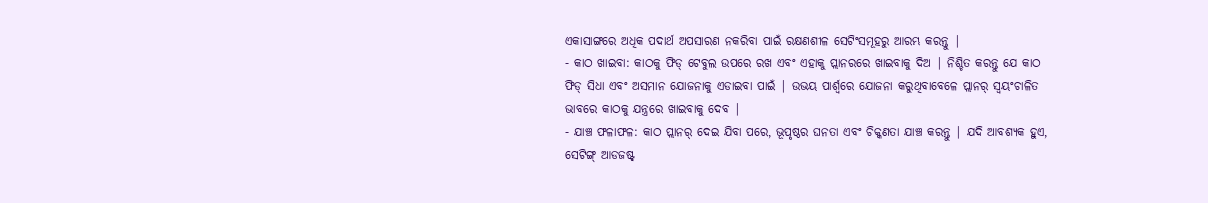ଏକାସାଙ୍ଗରେ ଅଧିକ ପଦାର୍ଥ ଅପସାରଣ ନକରିବା ପାଇଁ ରକ୍ଷଣଶୀଳ ସେଟିଂସମୂହରୁ ଆରମ୍ଭ କରନ୍ତୁ |
- କାଠ ଖାଇବା: କାଠକୁ ଫିଡ୍ ଟେବୁଲ ଉପରେ ରଖ ଏବଂ ଏହାକୁ ପ୍ଲାନରରେ ଖାଇବାକୁ ଦିଅ | ନିଶ୍ଚିତ କରନ୍ତୁ ଯେ କାଠ ଫିଡ୍ ସିଧା ଏବଂ ଅସମାନ ଯୋଜନାକୁ ଏଡାଇବା ପାଇଁ | ଉଭୟ ପାର୍ଶ୍ୱରେ ଯୋଜନା କରୁଥିବାବେଳେ ପ୍ଲାନର୍ ସ୍ୱୟଂଚାଳିତ ଭାବରେ କାଠକୁ ଯନ୍ତ୍ରରେ ଖାଇବାକୁ ଦେବ |
- ଯାଞ୍ଚ ଫଳାଫଳ: କାଠ ପ୍ଲାନର୍ ଦେଇ ଯିବା ପରେ, ଭୂପୃଷ୍ଠର ଘନତା ଏବଂ ଚିକ୍କଣତା ଯାଞ୍ଚ କରନ୍ତୁ | ଯଦି ଆବଶ୍ୟକ ହୁଏ, ସେଟିଙ୍ଗ୍ ଆଡଜଷ୍ଟ୍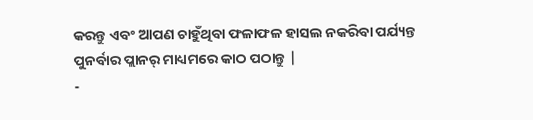କରନ୍ତୁ ଏବଂ ଆପଣ ଚାହୁଁଥିବା ଫଳାଫଳ ହାସଲ ନକରିବା ପର୍ଯ୍ୟନ୍ତ ପୁନର୍ବାର ପ୍ଲାନର୍ ମାଧ୍ୟମରେ କାଠ ପଠାନ୍ତୁ |
-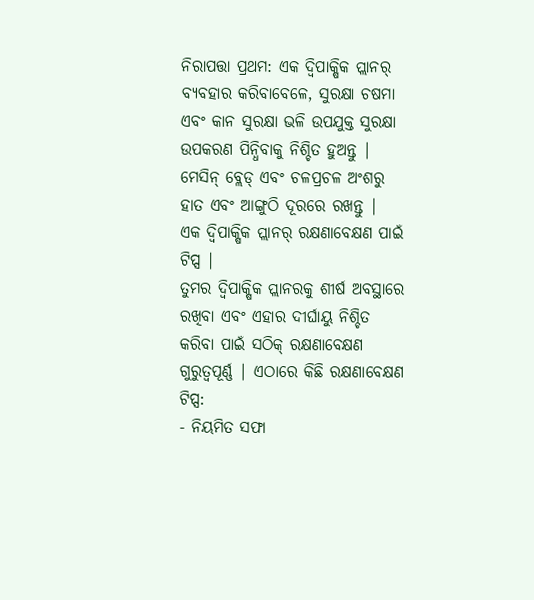ନିରାପତ୍ତା ପ୍ରଥମ: ଏକ ଦ୍ୱିପାକ୍ଷିକ ପ୍ଲାନର୍ ବ୍ୟବହାର କରିବାବେଳେ, ସୁରକ୍ଷା ଚଷମା ଏବଂ କାନ ସୁରକ୍ଷା ଭଳି ଉପଯୁକ୍ତ ସୁରକ୍ଷା ଉପକରଣ ପିନ୍ଧିବାକୁ ନିଶ୍ଚିତ ହୁଅନ୍ତୁ | ମେସିନ୍ ବ୍ଲେଡ୍ ଏବଂ ଚଳପ୍ରଚଳ ଅଂଶରୁ ହାତ ଏବଂ ଆଙ୍ଗୁଠି ଦୂରରେ ରଖନ୍ତୁ |
ଏକ ଦ୍ୱିପାକ୍ଷିକ ପ୍ଲାନର୍ ରକ୍ଷଣାବେକ୍ଷଣ ପାଇଁ ଟିପ୍ସ |
ତୁମର ଦ୍ୱିପାକ୍ଷିକ ପ୍ଲାନରକୁ ଶୀର୍ଷ ଅବସ୍ଥାରେ ରଖିବା ଏବଂ ଏହାର ଦୀର୍ଘାୟୁ ନିଶ୍ଚିତ କରିବା ପାଇଁ ସଠିକ୍ ରକ୍ଷଣାବେକ୍ଷଣ ଗୁରୁତ୍ୱପୂର୍ଣ୍ଣ | ଏଠାରେ କିଛି ରକ୍ଷଣାବେକ୍ଷଣ ଟିପ୍ସ:
- ନିୟମିତ ସଫା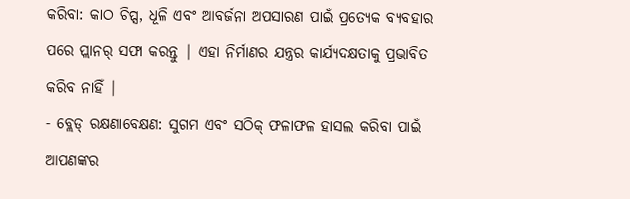କରିବା: କାଠ ଚିପ୍ସ, ଧୂଳି ଏବଂ ଆବର୍ଜନା ଅପସାରଣ ପାଇଁ ପ୍ରତ୍ୟେକ ବ୍ୟବହାର ପରେ ପ୍ଲାନର୍ ସଫା କରନ୍ତୁ | ଏହା ନିର୍ମାଣର ଯନ୍ତ୍ରର କାର୍ଯ୍ୟଦକ୍ଷତାକୁ ପ୍ରଭାବିତ କରିବ ନାହିଁ |
- ବ୍ଲେଡ୍ ରକ୍ଷଣାବେକ୍ଷଣ: ସୁଗମ ଏବଂ ସଠିକ୍ ଫଳାଫଳ ହାସଲ କରିବା ପାଇଁ ଆପଣଙ୍କର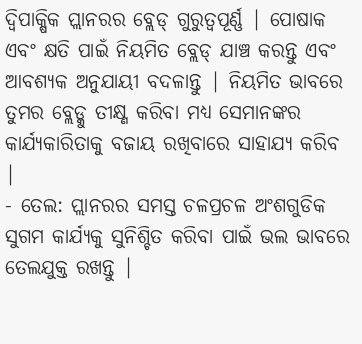ଦ୍ୱିପାକ୍ଷିକ ପ୍ଲାନରର ବ୍ଲେଡ୍ ଗୁରୁତ୍ୱପୂର୍ଣ୍ଣ | ପୋଷାକ ଏବଂ କ୍ଷତି ପାଇଁ ନିୟମିତ ବ୍ଲେଡ୍ ଯାଞ୍ଚ କରନ୍ତୁ ଏବଂ ଆବଶ୍ୟକ ଅନୁଯାୟୀ ବଦଳାନ୍ତୁ | ନିୟମିତ ଭାବରେ ତୁମର ବ୍ଲେଡ୍କୁ ତୀକ୍ଷ୍ଣ କରିବା ମଧ୍ୟ ସେମାନଙ୍କର କାର୍ଯ୍ୟକାରିତାକୁ ବଜାୟ ରଖିବାରେ ସାହାଯ୍ୟ କରିବ |
- ତେଲ: ପ୍ଲାନରର ସମସ୍ତ ଚଳପ୍ରଚଳ ଅଂଶଗୁଡିକ ସୁଗମ କାର୍ଯ୍ୟକୁ ସୁନିଶ୍ଚିତ କରିବା ପାଇଁ ଭଲ ଭାବରେ ତେଲଯୁକ୍ତ ରଖନ୍ତୁ |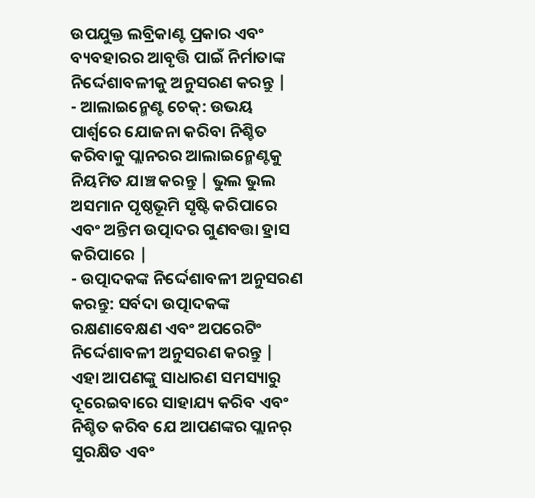ଉପଯୁକ୍ତ ଲବ୍ରିକାଣ୍ଟ ପ୍ରକାର ଏବଂ ବ୍ୟବହାରର ଆବୃତ୍ତି ପାଇଁ ନିର୍ମାତାଙ୍କ ନିର୍ଦ୍ଦେଶାବଳୀକୁ ଅନୁସରଣ କରନ୍ତୁ |
- ଆଲାଇନ୍ମେଣ୍ଟ ଚେକ୍: ଉଭୟ ପାର୍ଶ୍ୱରେ ଯୋଜନା କରିବା ନିଶ୍ଚିତ କରିବାକୁ ପ୍ଲାନରର ଆଲାଇନ୍ମେଣ୍ଟକୁ ନିୟମିତ ଯାଞ୍ଚ କରନ୍ତୁ | ଭୁଲ ଭୁଲ ଅସମାନ ପୃଷ୍ଠଭୂମି ସୃଷ୍ଟି କରିପାରେ ଏବଂ ଅନ୍ତିମ ଉତ୍ପାଦର ଗୁଣବତ୍ତା ହ୍ରାସ କରିପାରେ |
- ଉତ୍ପାଦକଙ୍କ ନିର୍ଦ୍ଦେଶାବଳୀ ଅନୁସରଣ କରନ୍ତୁ: ସର୍ବଦା ଉତ୍ପାଦକଙ୍କ ରକ୍ଷଣାବେକ୍ଷଣ ଏବଂ ଅପରେଟିଂ ନିର୍ଦ୍ଦେଶାବଳୀ ଅନୁସରଣ କରନ୍ତୁ | ଏହା ଆପଣଙ୍କୁ ସାଧାରଣ ସମସ୍ୟାରୁ ଦୂରେଇବାରେ ସାହାଯ୍ୟ କରିବ ଏବଂ ନିଶ୍ଚିତ କରିବ ଯେ ଆପଣଙ୍କର ପ୍ଲାନର୍ ସୁରକ୍ଷିତ ଏବଂ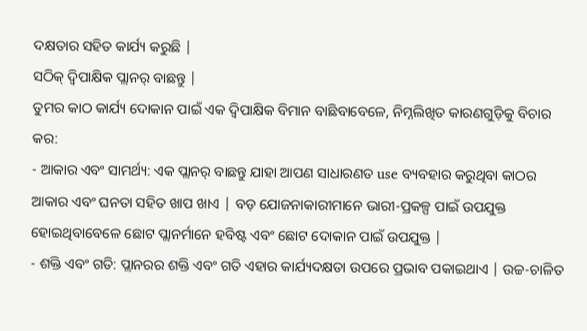ଦକ୍ଷତାର ସହିତ କାର୍ଯ୍ୟ କରୁଛି |
ସଠିକ୍ ଦ୍ୱିପାକ୍ଷିକ ପ୍ଲାନର୍ ବାଛନ୍ତୁ |
ତୁମର କାଠ କାର୍ଯ୍ୟ ଦୋକାନ ପାଇଁ ଏକ ଦ୍ୱିପାକ୍ଷିକ ବିମାନ ବାଛିବାବେଳେ, ନିମ୍ନଲିଖିତ କାରଣଗୁଡ଼ିକୁ ବିଚାର କର:
- ଆକାର ଏବଂ ସାମର୍ଥ୍ୟ: ଏକ ପ୍ଲାନର୍ ବାଛନ୍ତୁ ଯାହା ଆପଣ ସାଧାରଣତ use ବ୍ୟବହାର କରୁଥିବା କାଠର ଆକାର ଏବଂ ଘନତା ସହିତ ଖାପ ଖାଏ | ବଡ଼ ଯୋଜନାକାରୀମାନେ ଭାରୀ-ପ୍ରକଳ୍ପ ପାଇଁ ଉପଯୁକ୍ତ ହୋଇଥିବାବେଳେ ଛୋଟ ପ୍ଲାନର୍ମାନେ ହବିଷ୍ଟ ଏବଂ ଛୋଟ ଦୋକାନ ପାଇଁ ଉପଯୁକ୍ତ |
- ଶକ୍ତି ଏବଂ ଗତି: ପ୍ଲାନରର ଶକ୍ତି ଏବଂ ଗତି ଏହାର କାର୍ଯ୍ୟଦକ୍ଷତା ଉପରେ ପ୍ରଭାବ ପକାଇଥାଏ | ଉଚ୍ଚ-ଚାଳିତ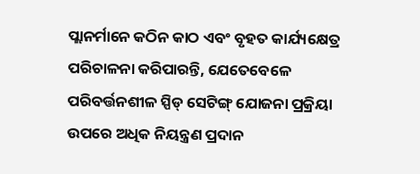ପ୍ଲାନର୍ମାନେ କଠିନ କାଠ ଏବଂ ବୃହତ କାର୍ଯ୍ୟକ୍ଷେତ୍ର ପରିଚାଳନା କରିପାରନ୍ତି, ଯେତେବେଳେ ପରିବର୍ତ୍ତନଶୀଳ ସ୍ପିଡ୍ ସେଟିଙ୍ଗ୍ ଯୋଜନା ପ୍ରକ୍ରିୟା ଉପରେ ଅଧିକ ନିୟନ୍ତ୍ରଣ ପ୍ରଦାନ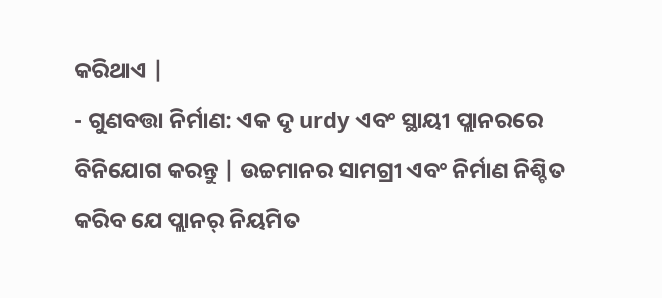କରିଥାଏ |
- ଗୁଣବତ୍ତା ନିର୍ମାଣ: ଏକ ଦୃ urdy ଏବଂ ସ୍ଥାୟୀ ପ୍ଲାନରରେ ବିନିଯୋଗ କରନ୍ତୁ | ଉଚ୍ଚମାନର ସାମଗ୍ରୀ ଏବଂ ନିର୍ମାଣ ନିଶ୍ଚିତ କରିବ ଯେ ପ୍ଲାନର୍ ନିୟମିତ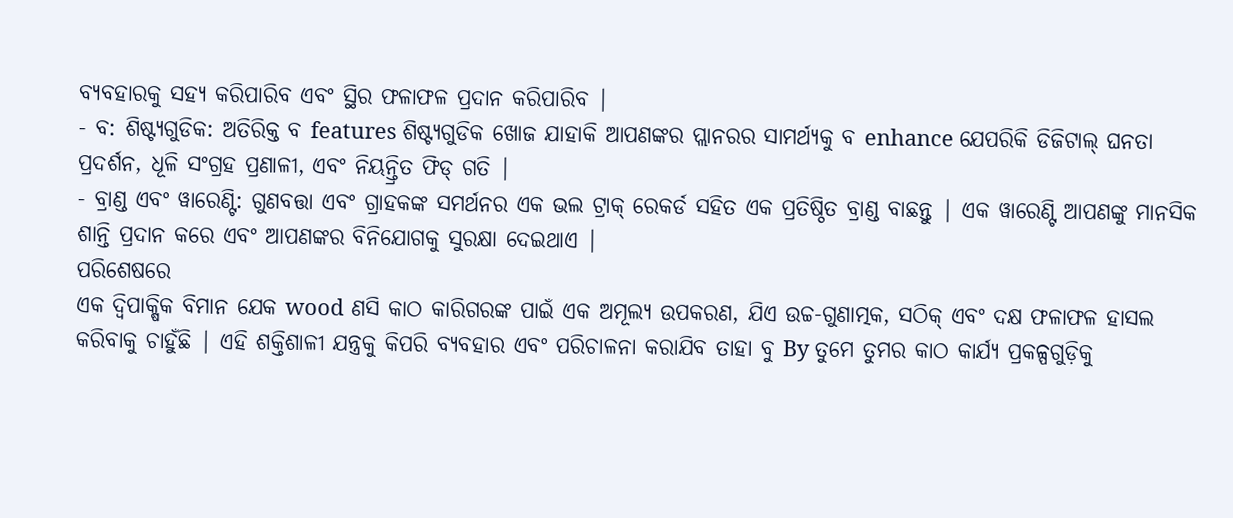ବ୍ୟବହାରକୁ ସହ୍ୟ କରିପାରିବ ଏବଂ ସ୍ଥିର ଫଳାଫଳ ପ୍ରଦାନ କରିପାରିବ |
- ବ: ଶିଷ୍ଟ୍ୟଗୁଡିକ: ଅତିରିକ୍ତ ବ features ଶିଷ୍ଟ୍ୟଗୁଡିକ ଖୋଜ ଯାହାକି ଆପଣଙ୍କର ପ୍ଲାନରର ସାମର୍ଥ୍ୟକୁ ବ enhance ଯେପରିକି ଡିଜିଟାଲ୍ ଘନତା ପ୍ରଦର୍ଶନ, ଧୂଳି ସଂଗ୍ରହ ପ୍ରଣାଳୀ, ଏବଂ ନିୟନ୍ତ୍ରିତ ଫିଡ୍ ଗତି |
- ବ୍ରାଣ୍ଡ ଏବଂ ୱାରେଣ୍ଟି: ଗୁଣବତ୍ତା ଏବଂ ଗ୍ରାହକଙ୍କ ସମର୍ଥନର ଏକ ଭଲ ଟ୍ରାକ୍ ରେକର୍ଡ ସହିତ ଏକ ପ୍ରତିଷ୍ଠିତ ବ୍ରାଣ୍ଡ ବାଛନ୍ତୁ | ଏକ ୱାରେଣ୍ଟି ଆପଣଙ୍କୁ ମାନସିକ ଶାନ୍ତି ପ୍ରଦାନ କରେ ଏବଂ ଆପଣଙ୍କର ବିନିଯୋଗକୁ ସୁରକ୍ଷା ଦେଇଥାଏ |
ପରିଶେଷରେ
ଏକ ଦ୍ୱିପାକ୍ଷିକ ବିମାନ ଯେକ wood ଣସି କାଠ କାରିଗରଙ୍କ ପାଇଁ ଏକ ଅମୂଲ୍ୟ ଉପକରଣ, ଯିଏ ଉଚ୍ଚ-ଗୁଣାତ୍ମକ, ସଠିକ୍ ଏବଂ ଦକ୍ଷ ଫଳାଫଳ ହାସଲ କରିବାକୁ ଚାହୁଁଛି | ଏହି ଶକ୍ତିଶାଳୀ ଯନ୍ତ୍ରକୁ କିପରି ବ୍ୟବହାର ଏବଂ ପରିଚାଳନା କରାଯିବ ତାହା ବୁ By ତୁମେ ତୁମର କାଠ କାର୍ଯ୍ୟ ପ୍ରକଳ୍ପଗୁଡ଼ିକୁ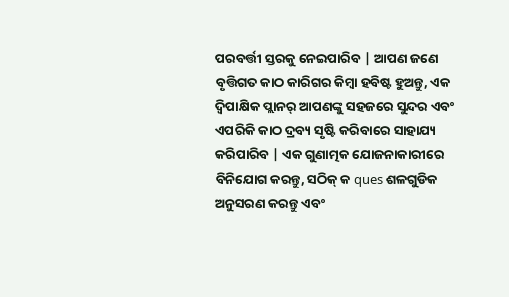ପରବର୍ତ୍ତୀ ସ୍ତରକୁ ନେଇପାରିବ | ଆପଣ ଜଣେ ବୃତ୍ତିଗତ କାଠ କାରିଗର କିମ୍ବା ହବିଷ୍ଟ ହୁଅନ୍ତୁ, ଏକ ଦ୍ୱିପାକ୍ଷିକ ପ୍ଲାନର୍ ଆପଣଙ୍କୁ ସହଜରେ ସୁନ୍ଦର ଏବଂ ଏପରିକି କାଠ ଦ୍ରବ୍ୟ ସୃଷ୍ଟି କରିବାରେ ସାହାଯ୍ୟ କରିପାରିବ | ଏକ ଗୁଣାତ୍ମକ ଯୋଜନାକାରୀରେ ବିନିଯୋଗ କରନ୍ତୁ, ସଠିକ୍ କ ques ଶଳଗୁଡିକ ଅନୁସରଣ କରନ୍ତୁ ଏବଂ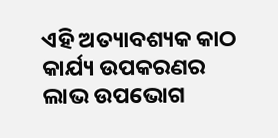ଏହି ଅତ୍ୟାବଶ୍ୟକ କାଠ କାର୍ଯ୍ୟ ଉପକରଣର ଲାଭ ଉପଭୋଗ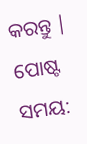କରନ୍ତୁ |
ପୋଷ୍ଟ ସମୟ: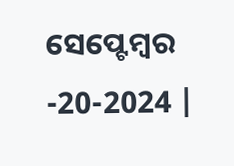ସେପ୍ଟେମ୍ବର -20-2024 |